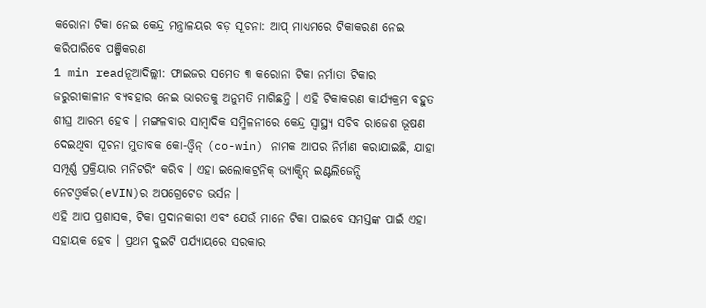କରୋନା ଟିକା ନେଇ କେନ୍ଦ୍ର ମନ୍ତ୍ରାଳୟର ବଡ଼ ସୂଚନା: ଆପ୍ ମାଧ୍ୟମରେ ଟିକାକରଣ ନେଇ କରିପାରିବେ ପଞ୍ଜିକରଣ
1 min readନୂଆଦିଲ୍ଲୀ: ଫାଇଜର ସମେତ ୩ କରୋନା ଟିକା ନର୍ମାତା ଟିକାର ଜରୁରୀକାଳୀନ ବ୍ୟବହାର ନେଇ ଭାରତକୁ ଅନୁମତି ମାଗିଛନ୍ତି । ଏହି ଟିକାକରଣ କାର୍ଯ୍ୟକ୍ରମ ବହୁତ ଶୀଘ୍ର ଆରମ୍ଭ ହେବ । ମଙ୍ଗଳବାର ସାମ୍ୱାଦିକ ସମ୍ମିଳନୀରେ କେନ୍ଦ୍ର ସ୍ୱାସ୍ଥ୍ୟ ସଚିବ ରାଜେଶ ଭୂଷଣ ଦେଇଥିବା ସୂଚନା ମୁତାବକ କୋ-ଓ୍ୱିନ୍ (co-win) ନାମକ ଆପର ନିର୍ମାଣ କରାଯାଇଛି, ଯାହା ସମ୍ପୂର୍ଣ୍ଣ ପ୍ରକ୍ରିୟାର ମନିଟରିଂ କରିବ । ଏହା ଇଲୋକଟ୍ରନିକ୍ ଭ୍ୟାକ୍ସିନ୍ ଇଣ୍ଟଲିଜେନ୍ସି ନେଟଓ୍ୱର୍କର(eVIN)ର ଅପଗ୍ରେଟେଡ ଭର୍ସନ ।
ଏହି ଆପ ପ୍ରଶାସକ, ଟିକା ପ୍ରଦାନକାରୀ ଏବଂ ଯେଉଁ ମାନେ ଟିକା ପାଇବେ ସମସ୍ତଙ୍କ ପାଇଁ ଏହା ସହାୟକ ହେବ । ପ୍ରଥମ ଦୁଇଟି ପର୍ଯ୍ୟାୟରେ ସରକାର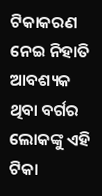ଟିକାକରଣ ନେଇ ନିହାତି ଆବଶ୍ୟକ ଥିବା ବର୍ଗର ଲୋକଙ୍କୁ ଏହି ଟିକା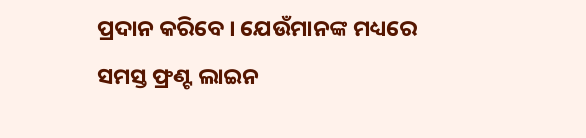ପ୍ରଦାନ କରିବେ । ଯେଉଁମାନଙ୍କ ମଧ୍ୟରେ ସମସ୍ତ ଫ୍ରଣ୍ଟ ଲାଇନ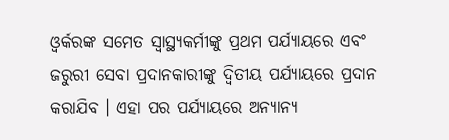ଓ୍ୱର୍କରଙ୍କ ସମେତ ସ୍ୱାସ୍ଥ୍ୟକର୍ମୀଙ୍କୁ ପ୍ରଥମ ପର୍ଯ୍ୟାୟରେ ଏବଂ ଜରୁରୀ ସେବା ପ୍ରଦାନକାରୀଙ୍କୁ ଦ୍ୱିତୀୟ ପର୍ଯ୍ୟାୟରେ ପ୍ରଦାନ କରାଯିବ । ଏହା ପର ପର୍ଯ୍ୟାୟରେ ଅନ୍ୟାନ୍ୟ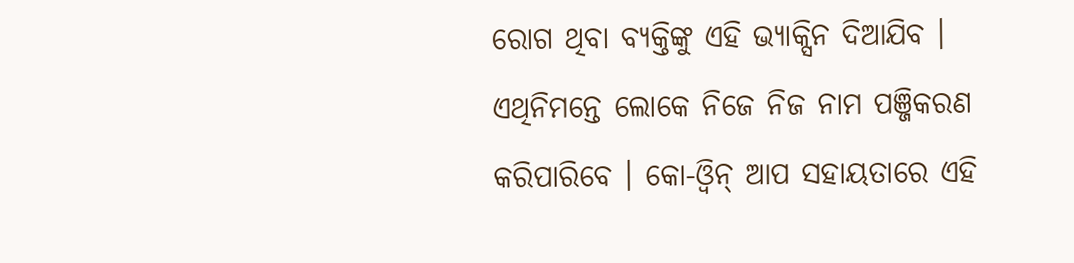ରୋଗ ଥିବା ବ୍ୟକ୍ତିଙ୍କୁ ଏହି ଭ୍ୟାକ୍ସିନ ଦିଆଯିବ । ଏଥିନିମନ୍ତେ ଲୋକେ ନିଜେ ନିଜ ନାମ ପଞ୍ଜିକରଣ କରିପାରିବେ । କୋ-ଓ୍ୱିନ୍ ଆପ ସହାୟତାରେ ଏହି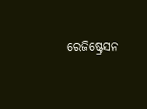ରେଜିଷ୍ଟ୍ରେସନ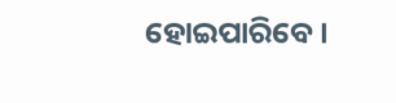ହୋଇପାରିବେ ।